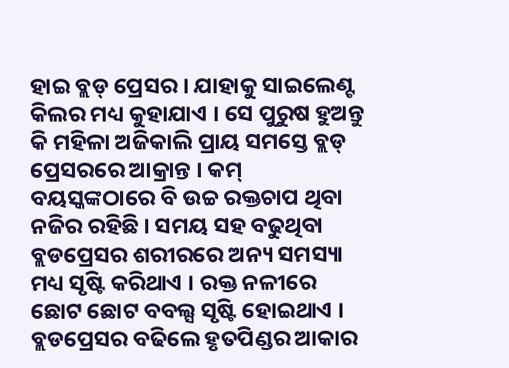ହାଇ ବ୍ଲଡ୍ ପ୍ରେସର । ଯାହାକୁ ସାଇଲେଣ୍ଟ କିଲର ମଧ୍ୟ କୁହାଯାଏ । ସେ ପୁରୁଷ ହୁଅନ୍ତୁ କି ମହିଳା ଅଜିକାଲି ପ୍ରାୟ ସମସ୍ତେ ବ୍ଲଡ୍ ପ୍ରେସରରେ ଆକ୍ରାନ୍ତ । କମ୍ ବୟସ୍କଙ୍କଠାରେ ବି ଉଚ୍ଚ ରକ୍ତଚାପ ଥିବା ନଜିର ରହିଛି । ସମୟ ସହ ବଢୁଥିବା ବ୍ଲଡପ୍ରେସର ଶରୀରରେ ଅନ୍ୟ ସମସ୍ୟା ମଧ୍ୟ ସୃଷ୍ଟି କରିଥାଏ । ରକ୍ତ ନଳୀରେ ଛୋଟ ଛୋଟ ବବଲ୍ସ ସୃଷ୍ଟି ହୋଇଥାଏ । ବ୍ଲଡପ୍ରେସର ବଢିଲେ ହୃତପିଣ୍ଡର ଆକାର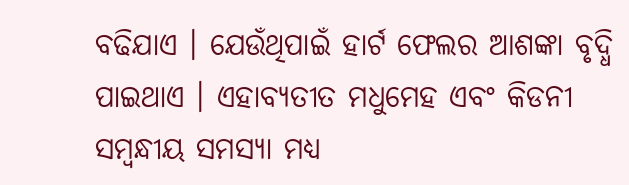ବଢିଯାଏ । ଯେଉଁଥିପାଇଁ ହାର୍ଟ ଫେଲର ଆଶଙ୍କା ବୃଦ୍ଧି ପାଇଥାଏ । ଏହାବ୍ୟତୀତ ମଧୁମେହ ଏବଂ କିଡନୀ ସମ୍ବନ୍ଧୀୟ ସମସ୍ୟା ମଧ୍ୟ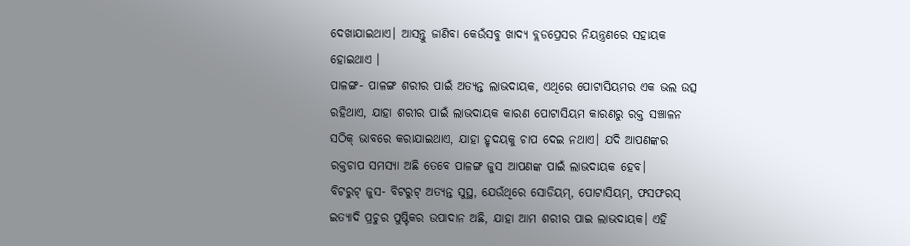ଦେଖାଯାଇଥାଏ। ଆସନ୍ତୁ ଜାଣିବା କେଉଁସବୁ ଖାଦ୍ୟ ବ୍ଲଡପ୍ରେସର ନିୟନ୍ତ୍ରଣରେ ସହାୟକ ହୋଇଥାଏ ।
ପାଳଙ୍ଗ- ପାଳଙ୍ଗ ଶରୀର ପାଇଁ ଅତ୍ୟନ୍ତ ଲାଭଦାୟକ, ଏଥିରେ ପୋଟାସିୟମର ଏକ ଭଲ ଉତ୍ସ ରହିଥାଏ, ଯାହା ଶରୀର ପାଇଁ ଲାଭଦାୟକ କାରଣ ପୋଟାସିୟମ କାରଣରୁ ରକ୍ତ ସଞ୍ଚାଳନ ସଠିକ୍ ଭାବରେ କରାଯାଇଥାଏ, ଯାହା ହୃଦୟକୁ ଚାପ ଦେଇ ନଥାଏ। ଯଦି ଆପଣଙ୍କର ରକ୍ତଚାପ ସମସ୍ୟା ଅଛି ତେବେ ପାଳଙ୍ଗ ଜୁସ ଆପଣଙ୍କ ପାଇଁ ଲାଭଦାୟକ ହେବ।
ବିଟରୁଟ୍ ଜୁସ- ବିଟରୁଟ୍ ଅତ୍ୟନ୍ତ ସୁସ୍ଥ, ଯେଉଁଥିରେ ସୋଡିୟମ୍, ପୋଟାସିୟମ୍, ଫସଫରସ୍ ଇତ୍ୟାଦି ପ୍ରଚୁର ପୁଷ୍ଟିକର ଉପାଦାନ ଅଛି, ଯାହା ଆମ ଶରୀର ପାଇ ଲାଭଦାୟକ। ଏହି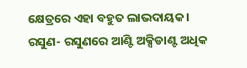କ୍ଷେତ୍ରରେ ଏହା ବହୁତ ଲାଭଦାୟକ।
ରସୁଣ- ରସୁଣରେ ଆଣ୍ଟି ଅକ୍ସିଡାଣ୍ଟ ଅଧିକ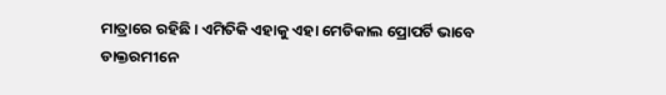ମାତ୍ରାରେ ରହିଛି । ଏମିତିକି ଏହାକୁ ଏହା ମେଡିକାଲ ପ୍ରୋପର୍ଟି ଭାବେ ଡାକ୍ତରମୀନେ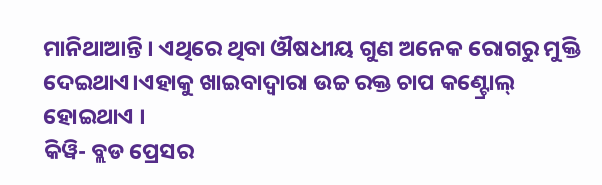ମାନିଥାଆନ୍ତି । ଏଥିରେ ଥିବା ଔଷଧୀୟ ଗୁଣ ଅନେକ ରୋଗରୁ ମୁକ୍ତି ଦେଇଥାଏ।ଏହାକୁ ଖାଇବାଦ୍ୱାରା ଉଚ୍ଚ ରକ୍ତ ଚାପ କଣ୍ଟ୍ରୋଲ୍ ହୋଇଥାଏ ।
କିୱି- ବ୍ଲଡ ପ୍ରେସର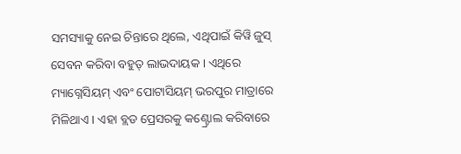ସମସ୍ୟାକୁ ନେଇ ଚିନ୍ତାରେ ଥିଲେ, ଏଥିପାଇଁ କିୱି ଜୁସ୍ ସେବନ କରିବା ବହୁତ୍ ଲାଭଦାୟକ । ଏଥିରେ ମ୍ୟାଗ୍ନେସିୟମ୍ ଏବଂ ପୋଟାସିୟମ୍ ଭରପୁର ମାତ୍ରାରେ ମିଳିଥାଏ । ଏହା ବ୍ଲଡ ପ୍ରେସରକୁ କଣ୍ଟ୍ରୋଲ କରିବାରେ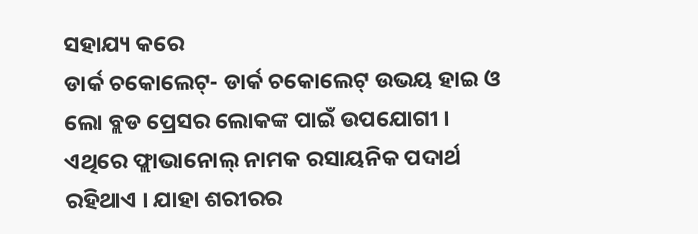ସହାଯ୍ୟ କରେ
ଡାର୍କ ଚକୋଲେଟ୍- ଡାର୍କ ଚକୋଲେଟ୍ ଉଭୟ ହାଇ ଓ ଲୋ ବ୍ଲଡ ପ୍ରେସର ଲୋକଙ୍କ ପାଇଁ ଉପଯୋଗୀ । ଏଥିରେ ଫ୍ଲାଭାନୋଲ୍ ନାମକ ରସାୟନିକ ପଦାର୍ଥ ରହିଥାଏ । ଯାହା ଶରୀରର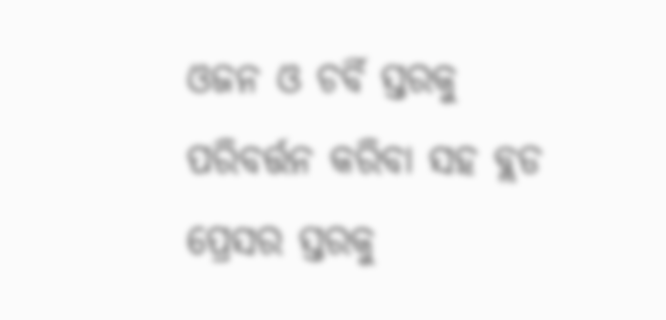ଓଜନ ଓ ଚର୍ବି ସ୍ତରକୁ ପରିବର୍ତ୍ତନ କରିବା ସହ ବ୍ଲଡ ପ୍ରେସର ସ୍ତରକୁ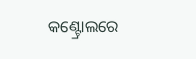କଣ୍ଟ୍ରୋଲରେ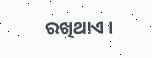ରଖିଥାଏ ।